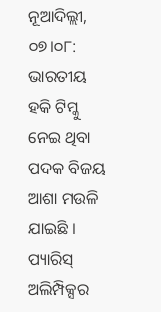ନୂଆଦିଲ୍ଲୀ, ୦୭।୦୮: ଭାରତୀୟ ହକି ଟିମ୍କୁ ନେଇ ଥିବା ପଦକ ବିଜୟ ଆଶା ମଉଳି ଯାଇଛି । ପ୍ୟାରିସ୍ ଅଲିମ୍ପିକ୍ସର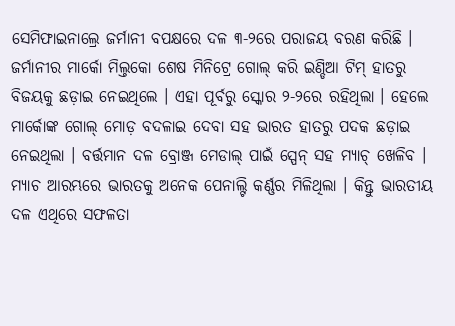ସେମିଫାଇନାଲ୍ରେ ଜର୍ମାନୀ ବପକ୍ଷରେ ଦଳ ୩-୨ରେ ପରାଜୟ ବରଣ କରିଛି । ଜର୍ମାନୀର ମାର୍କୋ ମିଲ୍ତକୋ ଶେଷ ମିନିଟ୍ରେ ଗୋଲ୍ କରି ଇଣ୍ଡିଆ ଟିମ୍ ହାତରୁ ବିଜୟକୁ ଛଡ଼ାଇ ନେଇଥିଲେ । ଏହା ପୂର୍ବରୁ ସ୍କୋର ୨-୨ରେ ରହିଥିଲା । ହେଲେ ମାର୍କୋଙ୍କ ଗୋଲ୍ ମୋଡ଼ ବଦଳାଇ ଦେବା ସହ ଭାରତ ହାତରୁ ପଦକ ଛଡ଼ାଇ ନେଇଥିଲା । ବର୍ତ୍ତମାନ ଦଳ ବ୍ରୋଞ୍ଜ ମେଡାଲ୍ ପାଇଁ ସ୍ପେନ୍ ସହ ମ୍ୟାଚ୍ ଖେଳିବ ।
ମ୍ୟାଚ ଆରମ୍ଭରେ ଭାରତକୁ ଅନେକ ପେନାଲ୍ଟି କର୍ଣ୍ଣର ମିଳିଥିଲା । କିନ୍ତୁ ଭାରତୀୟ ଦଳ ଏଥିରେ ସଫଳତା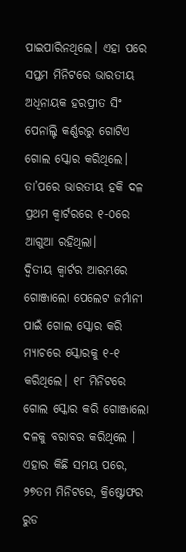ପାଇପାରିନଥିଲେ। ଏହା ପରେ ସପ୍ତମ ମିନିଟରେ ଭାରତୀୟ ଅଧିନାୟକ ହରପ୍ରୀତ ସିଂ ପେନାଲ୍ଟି କର୍ଣ୍ଣରରୁ ଗୋଟିଏ ଗୋଲ ସ୍କୋର କରିଥିଲେ। ତା’ପରେ ଭାରତୀୟ ହକି ଦଳ ପ୍ରଥମ କ୍ୱାର୍ଟରରେ ୧-୦ରେ ଆଗୁଆ ରହିଥିଲା।
ଦ୍ୱିତୀୟ କ୍ୱାର୍ଟର ଆରମ୍ଭରେ ଗୋଞ୍ଜାଲୋ ପେଲେଟ ଜର୍ମାନୀ ପାଇଁ ଗୋଲ ସ୍କୋର କରି ମ୍ୟାଚରେ ସ୍କୋରକୁ ୧-୧ କରିଥିଲେ। ୧୮ ମିନିଟରେ ଗୋଲ ସ୍କୋର କରି ଗୋଞ୍ଜାଲୋ ଦଳକୁ ବରାବର କରିଥିଲେ । ଏହାର କିଛି ସମୟ ପରେ, ୨୭ତମ ମିନିଟରେ, କ୍ରିଷ୍ଟୋଫର ରୁଡ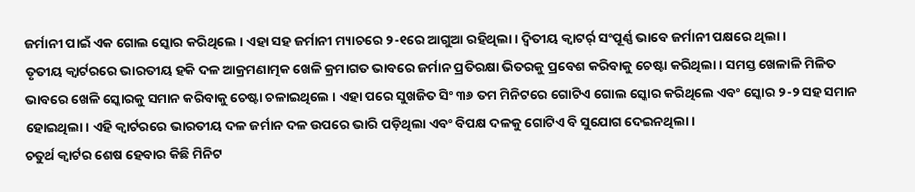ଜର୍ମାନୀ ପାଇଁ ଏକ ଗୋଲ ସ୍କୋର କରିଥିଲେ । ଏହା ସହ ଜର୍ମାନୀ ମ୍ୟାଚରେ ୨-୧ରେ ଆଗୁଆ ରହିଥିଲା । ଦ୍ୱିତୀୟ କ୍ୱାଟର୍ର୍ ସଂପୂର୍ଣ୍ଣ ଭାବେ ଜର୍ମାନୀ ପକ୍ଷରେ ଥିଲା ।
ତୃତୀୟ କ୍ୱାର୍ଟରରେ ଭାରତୀୟ ହକି ଦଳ ଆକ୍ରମଣାତ୍ମକ ଖେଳି କ୍ରମାଗତ ଭାବରେ ଜର୍ମାନ ପ୍ରତିରକ୍ଷା ଭିତରକୁ ପ୍ରବେଶ କରିବାକୁ ଚେଷ୍ଟା କରିଥିଲା। ସମସ୍ତ ଖେଳାଳି ମିଳିତ ଭାବରେ ଖେଳି ସ୍କୋରକୁ ସମାନ କରିବାକୁ ଚେଷ୍ଟା ଚଳାଇଥିଲେ । ଏହା ପରେ ସୁଖଜିତ ସିଂ ୩୬ ତମ ମିନିଟରେ ଗୋଟିଏ ଗୋଲ ସ୍କୋର କରିଥିଲେ ଏବଂ ସ୍କୋର ୨-୨ ସହ ସମାନ ହୋଇଥିଲା। ଏହି କ୍ୱାର୍ଟରରେ ଭାରତୀୟ ଦଳ ଜର୍ମାନ ଦଳ ଉପରେ ଭାରି ପଡ଼ିଥିଲା ଏବଂ ବିପକ୍ଷ ଦଳକୁ ଗୋଟିଏ ବି ସୁଯୋଗ ଦେଇନଥିଲା।
ଚତୁର୍ଥ କ୍ୱାର୍ଟର ଶେଷ ହେବାର କିଛି ମିନିଟ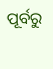ପୂର୍ବରୁ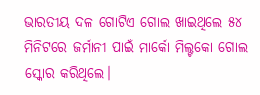ଭାରତୀୟ ଦଳ ଗୋଟିଏ ଗୋଲ ଖାଇଥିଲେ ୫୪ ମିନିଟରେ ଜର୍ମାନୀ ପାଇଁ ମାର୍କୋ ମିଲ୍ଟକୋ ଗୋଲ ସ୍କୋର କରିଥିଲେ।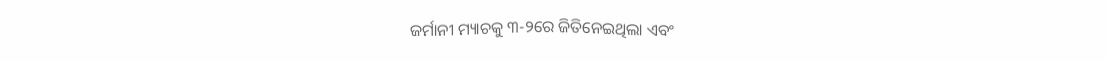ଜର୍ମାନୀ ମ୍ୟାଚକୁ ୩-୨ରେ ଜିତିନେଇଥିଲା ଏବଂ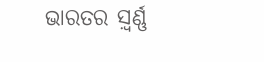ଭାରତର ସ଼୍ବର୍ଣ୍ଣ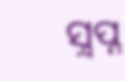ସ଼୍ବପ୍ନ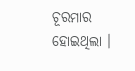ଚୂରମାର ହୋଇଥିଲା ।